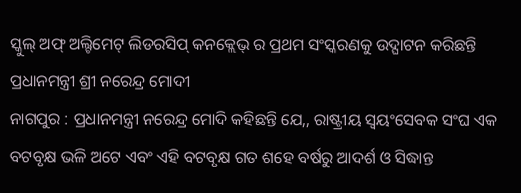ସ୍କୁଲ୍ ଅଫ୍ ଅଲ୍ଟିମେଟ୍ ଲିଡରସିପ୍ କନକ୍ଲେଭ୍ ର ପ୍ରଥମ ସଂସ୍କରଣକୁ ଉଦ୍ଘାଟନ କରିଛନ୍ତି ପ୍ରଧାନମନ୍ତ୍ରୀ ଶ୍ରୀ ନରେନ୍ଦ୍ର ମୋଦୀ
ନାଗପୁର : ପ୍ରଧାନମନ୍ତ୍ରୀ ନରେନ୍ଦ୍ର ମୋଦି କହିଛନ୍ତି ଯେ,, ରାଷ୍ଟ୍ରୀୟ ସ୍ୱୟଂସେବକ ସଂଘ ଏକ ବଟବୃକ୍ଷ ଭଳି ଅଟେ ଏବଂ ଏହି ବଟବୃକ୍ଷ ଗତ ଶହେ ବର୍ଷରୁ ଆଦର୍ଶ ଓ ସିଦ୍ଧାନ୍ତ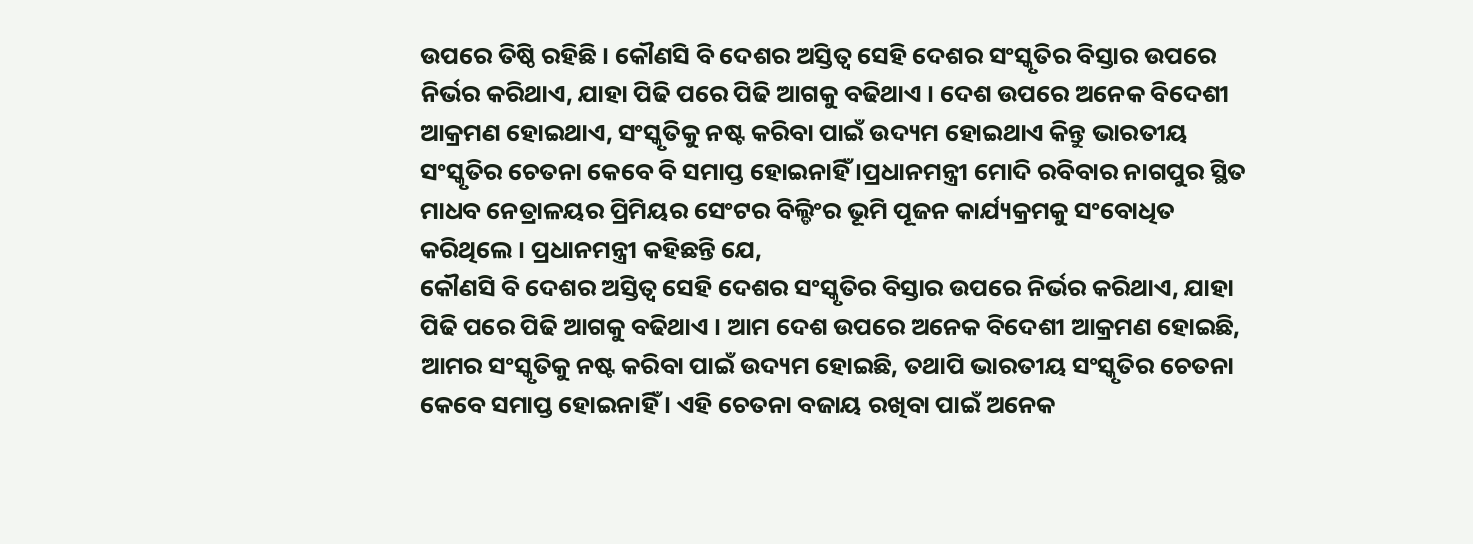ଉପରେ ତିଷ୍ଠି ରହିଛି । କୌଣସି ବି ଦେଶର ଅସ୍ତିତ୍ୱ ସେହି ଦେଶର ସଂସ୍କୃତିର ବିସ୍ତାର ଉପରେ ନିର୍ଭର କରିଥାଏ, ଯାହା ପିଢି ପରେ ପିଢି ଆଗକୁ ବଢିଥାଏ । ଦେଶ ଉପରେ ଅନେକ ବିଦେଶୀ ଆକ୍ରମଣ ହୋଇଥାଏ, ସଂସ୍କୃତିକୁ ନଷ୍ଟ କରିବା ପାଇଁ ଉଦ୍ୟମ ହୋଇଥାଏ କିନ୍ତୁ ଭାରତୀୟ ସଂସ୍କୃତିର ଚେତନା କେବେ ବି ସମାପ୍ତ ହୋଇନାହିଁ ।ପ୍ରଧାନମନ୍ତ୍ରୀ ମୋଦି ରବିବାର ନାଗପୁର ସ୍ଥିତ ମାଧବ ନେତ୍ରାଳୟର ପ୍ରିମିୟର ସେଂଟର ବିଲ୍ଡିଂର ଭୂମି ପୂଜନ କାର୍ଯ୍ୟକ୍ରମକୁ ସଂବୋଧିତ କରିଥିଲେ । ପ୍ରଧାନମନ୍ତ୍ରୀ କହିଛନ୍ତି ଯେ,
କୌଣସି ବି ଦେଶର ଅସ୍ତିତ୍ୱ ସେହି ଦେଶର ସଂସ୍କୃତିର ବିସ୍ତାର ଉପରେ ନିର୍ଭର କରିଥାଏ, ଯାହା ପିଢି ପରେ ପିଢି ଆଗକୁ ବଢିଥାଏ । ଆମ ଦେଶ ଉପରେ ଅନେକ ବିଦେଶୀ ଆକ୍ରମଣ ହୋଇଛି, ଆମର ସଂସ୍କୃତିକୁ ନଷ୍ଟ କରିବା ପାଇଁ ଉଦ୍ୟମ ହୋଇଛି, ତଥାପି ଭାରତୀୟ ସଂସ୍କୃତିର ଚେତନା କେବେ ସମାପ୍ତ ହୋଇନାହିଁ । ଏହି ଚେତନା ବଜାୟ ରଖିବା ପାଇଁ ଅନେକ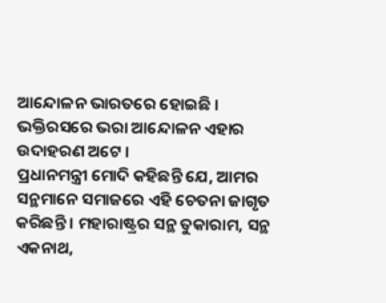ଆନ୍ଦୋଳନ ଭାରତରେ ହୋଇଛି । ଭକ୍ତିରସରେ ଭରା ଆନ୍ଦୋଳନ ଏହାର ଉଦାହରଣ ଅଟେ ।
ପ୍ରଧାନମନ୍ତ୍ରୀ ମୋଦି କହିଛନ୍ତି ଯେ, ଆମର ସନ୍ଥମାନେ ସମାଜରେ ଏହି ଚେତନା ଜାଗୃତ କରିଛନ୍ତି । ମହାରାଷ୍ଟ୍ରର ସନ୍ଥ ତୁକାରାମ, ସନ୍ଥ ଏକନାଥ,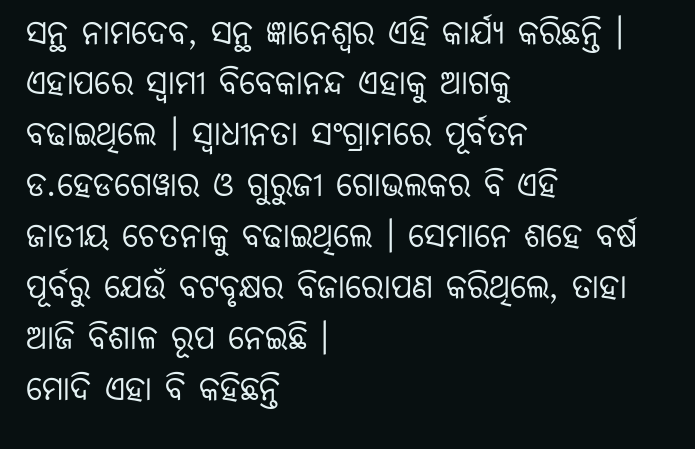ସନ୍ଥ ନାମଦେବ, ସନ୍ଥ ଜ୍ଞାନେଶ୍ୱର ଏହି କାର୍ଯ୍ୟ କରିଛନ୍ତି । ଏହାପରେ ସ୍ୱାମୀ ବିବେକାନନ୍ଦ ଏହାକୁ ଆଗକୁ ବଢାଇଥିଲେ । ସ୍ୱାଧୀନତା ସଂଗ୍ରାମରେ ପୂର୍ବତନ ଡ.ହେଡଗେୱାର ଓ ଗୁରୁଜୀ ଗୋଭଲକର ବି ଏହି ଜାତୀୟ ଚେତନାକୁ ବଢାଇଥିଲେ । ସେମାନେ ଶହେ ବର୍ଷ ପୂର୍ବରୁ ଯେଉଁ ବଟବୃକ୍ଷର ବିଜାରୋପଣ କରିଥିଲେ, ତାହା ଆଜି ବିଶାଳ ରୂପ ନେଇଛି ।
ମୋଦି ଏହା ବି କହିଛନ୍ତି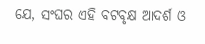ଯେ, ସଂଘର ଏହି ବଟବୃକ୍ଷ ଆଦର୍ଶ ଓ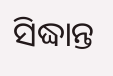ସିଦ୍ଧାନ୍ତ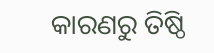କାରଣରୁ ତିଷ୍ଠି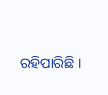ରହିପାରିଛି ।